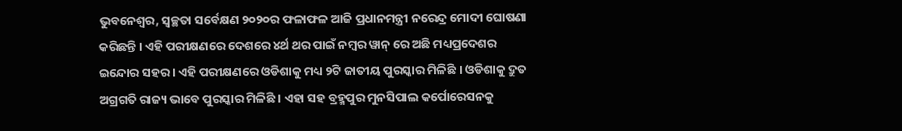ଭୁବନେଶ୍ୱର, ସ୍ୱଚ୍ଛତା ସର୍ବେକ୍ଷଣ ୨୦୨୦ର ଫଳାଫଳ ଆଜି ପ୍ରଧାନମନ୍ତ୍ରୀ ନରେନ୍ଦ୍ର ମୋଦୀ ଘୋଷଣା କରିଛନ୍ତି । ଏହି ପରୀକ୍ଷଣରେ ଦେଶରେ ୪ର୍ଥ ଥର ପାଇଁ ନମ୍ବର ୱାନ୍ ରେ ଅଛି ମଧ୍ୟପ୍ରଦେଶର ଇନ୍ଦୋର ସହର । ଏହି ପରୀକ୍ଷଣରେ ଓଡିଶାକୁ ମଧ୍ୟ ୨ଟି ଜାତୀୟ ପୁରସ୍କାର ମିଳିଛି । ଓଡିଶାକୁ ଦ୍ରୁତ ଅଗ୍ରଗତି ରାଜ୍ୟ ଭାବେ ପୁରସ୍କାର ମିଳିଛି । ଏହା ସହ ବ୍ରହ୍ମପୁର ମୁନସିପାଲ କର୍ପୋରେସନକୁ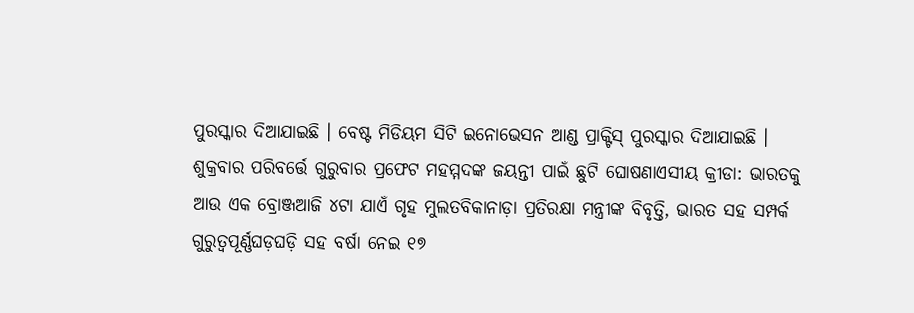ପୁରସ୍କାର ଦିଆଯାଇଛି । ବେଷ୍ଟ ମିଡିୟମ ସିଟି ଇନୋଭେସନ ଆଣ୍ଡ ପ୍ରାକ୍ଟିସ୍ ପୁରସ୍କାର ଦିଆଯାଇଛି ।
ଶୁକ୍ରବାର ପରିବର୍ତ୍ତେ ଗୁରୁବାର ପ୍ରଫେଟ ମହମ୍ମଦଙ୍କ ଜୟନ୍ତୀ ପାଇଁ ଛୁଟି ଘୋଷଣାଏସୀୟ କ୍ରୀଡା: ଭାରତକୁ ଆଉ ଏକ ବ୍ରୋଞ୍ଜଆଜି ୪ଟା ଯାଏଁ ଗୃହ ମୁଲତବିକାନାଡ଼ା ପ୍ରତିରକ୍ଷା ମନ୍ତ୍ରୀଙ୍କ ବିବୃତ୍ତି, ଭାରତ ସହ ସମ୍ପର୍କ ଗୁରୁତ୍ଵପୂର୍ଣ୍ଣଘଡ଼ଘଡ଼ି ସହ ବର୍ଷା ନେଇ ୧୭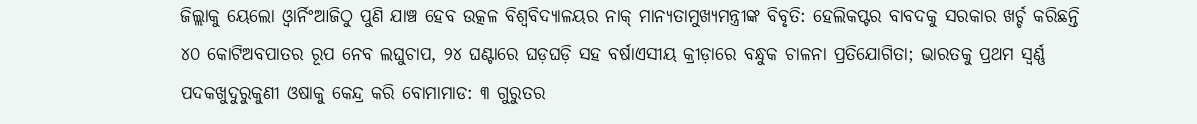ଜିଲ୍ଲାକୁ ୟେଲୋ ଓ୍ବାର୍ନିଂଆଜିଠୁ ପୁଣି ଯାଞ୍ଚ ହେବ ଉତ୍କଳ ବିଶ୍ୱବିଦ୍ୟାଳୟର ନାକ୍ ମାନ୍ୟତାମୁଖ୍ୟମନ୍ତ୍ରୀଙ୍କ ବିବୃତି: ହେଲିକପ୍ଟର ବାବଦକୁ ସରକାର ଖର୍ଚ୍ଚ କରିଛନ୍ତି ୪୦ କୋଟିଅବପାତର ରୂପ ନେବ ଲଘୁଚାପ, ୨୪ ଘଣ୍ଟାରେ ଘଡ଼ଘଡ଼ି ସହ ବର୍ଷାଏସୀୟ କ୍ରୀଡ଼ାରେ ବନ୍ଧୁକ ଚାଳନା ପ୍ରତିଯୋଗିତା; ଭାରତକୁ ପ୍ରଥମ ସ୍ବର୍ଣ୍ଣ ପଦକଖୁଦୁରୁକୁଣୀ ଓଷାକୁ କେନ୍ଦ୍ର କରି ବୋମାମାଡ: ୩ ଗୁରୁତର